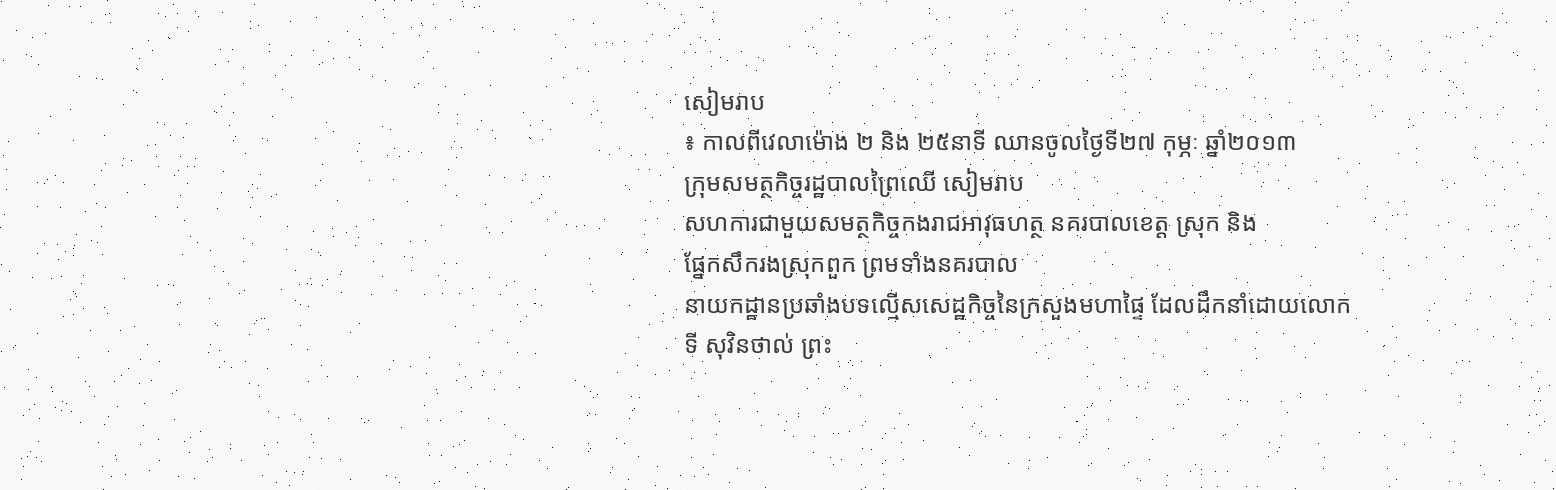សៀមរាប
៖ កាលពីវេលាម៉ោង ២ និង ២៥នាទី ឈានចូលថ្ងៃទី២៧ កុម្ភៈ ឆ្នាំ២០១៣
ក្រុមសមត្ថកិច្ចរដ្ឋបាលព្រៃឈើ សៀមរាប
សហការជាមួយសមត្ថកិច្ចកងរាជអាវុធហត្ថ នគរបាលខេត្ត ស្រុក និង
ផ្នែកសឹករងស្រុកពួក ព្រមទាំងនគរបាល
នាយកដ្ឋានប្រឆាំងបទល្មើសសេដ្ឋកិច្ចនៃក្រសួងមហាផ្ទៃ ដែលដឹកនាំដោយលោក
ទី សុវិនថាល់ ព្រះ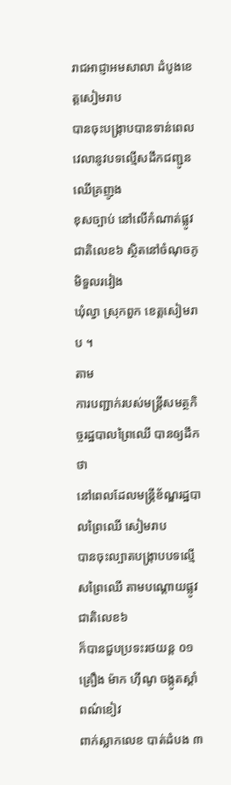រាជអាជ្ញាអមសាលា ដំបូងខេត្តសៀមរាប
បានចុះបង្ក្រាបបានទាន់ពេលវេលានូវបទល្មើសដឹកជញ្ជូនឈើគ្រញូង
ខុសច្បាប់ នៅលើកំណាត់ផ្លូវ ជាតិលេខ៦ ស្ថិតនៅចំណុចភូមិទួលរវៀង
ឃុំល្វា ស្រុកពួក ខេត្តសៀមរាប ។
តាម
ការបញ្ជាក់របស់មន្ត្រីសមត្ថកិច្ចរដ្ឋបាលព្រៃឈើ បានឲ្យដឹកថា
នៅពេលដែលមន្ត្រីខ័ណ្ឌរដ្ឋបាលព្រៃឈើ សៀមរាប
បានចុះល្បាតបង្ក្រាបបទល្មើសព្រៃឈើ តាមបណ្តោយផ្លូវជាតិលេខ៦
ក៏បានជួបប្រទះរថយន្ត ០១គ្រឿង ម៉ាក ហ៊ីណូ ចង្កូតស្តាំ ពណ៌ខៀវ
ពាក់ស្លាកលេខ បាត់ដំបង ៣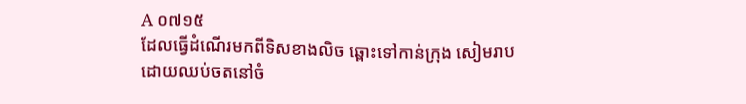A ០៧១៥
ដែលធ្វើដំណើរមកពីទិសខាងលិច ឆ្ពោះទៅកាន់ក្រុង សៀមរាប
ដោយឈប់ចតនៅចំ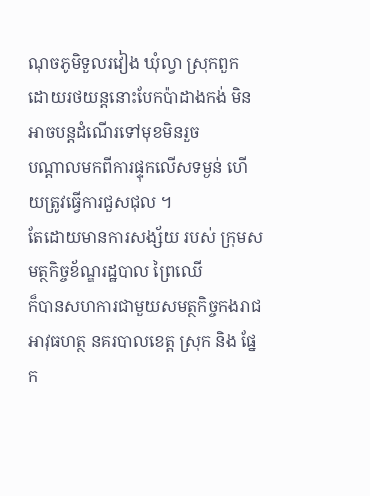ណុចភូមិទួលរវៀង ឃុំល្វា ស្រុកពួក
ដោយរថយន្តនោះបែកប៉ាដាងកង់ មិន អាចបន្តដំណើរទៅមុខមិនរួច
បណ្តាលមកពីការផ្ទុកលើសទម្ងន់ ហើយត្រូវធ្វើការជួសជុល ។
តែដោយមានការសង្ស័យ របស់ ក្រុមសមត្ថកិច្ចខ័ណ្ឌរដ្ឋបាល ព្រៃឈើ
ក៏បានសហការជាមួយសមត្ថកិច្ចកងរាជអាវុធហត្ថ នគរបាលខេត្ត ស្រុក និង ផ្នែក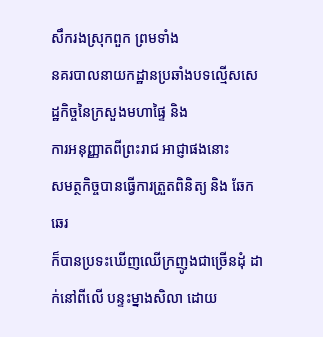សឹករងស្រុកពួក ព្រមទាំង
នគរបាលនាយកដ្ឋានប្រឆាំងបទល្មើសសេដ្ឋកិច្ចនៃក្រសួងមហាផ្ទៃ និង
ការអនុញ្ញាតពីព្រះរាជ អាជ្ញាផងនោះ
សមត្ថកិច្ចបានធ្វើការត្រួតពិនិត្យ និង ឆែកឆេរ
ក៏បានប្រទះឃើញឈើក្រញូងជាច្រើនដុំ ដាក់នៅពីលើ បន្ទះម្នាងសិលា ដោយ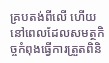គ្របតង់ពីលើ ហើយនៅពេលដែលសមត្ថកិច្ចកំពុងធ្វើការត្រួតពិនិ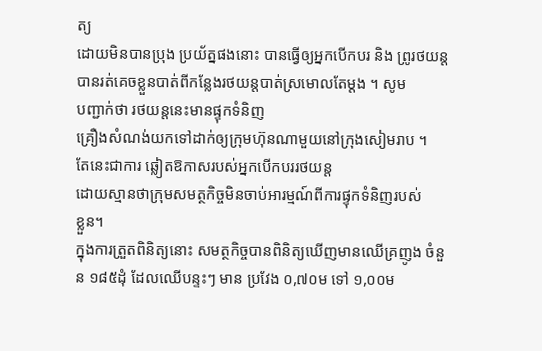ត្យ
ដោយមិនបានប្រុង ប្រយ័ត្នផងនោះ បានធ្វើឲ្យអ្នកបើកបរ និង ព្រូរថយន្ត
បានរត់គេចខ្លួនបាត់ពីកន្លែងរថយន្តបាត់ស្រមោលតែម្តង ។ សូម
បញ្ជាក់ថា រថយន្តនេះមានផ្ទុកទំនិញ
គ្រឿងសំណង់យកទៅដាក់ឲ្យក្រុមហ៊ុនណាមួយនៅក្រុងសៀមរាប ។
តែនេះជាការ ឆ្លៀតឱកាសរបស់អ្នកបើកបររថយន្ត
ដោយស្មានថាក្រុមសមត្ថកិច្ចមិនចាប់អារម្មណ៍ពីការផ្ទុកទំនិញរបស់
ខ្លួន។
ក្នុងការត្រួតពិនិត្យនោះ សមត្ថកិច្ចបានពិនិត្យឃើញមានឈើគ្រញូង ចំនួន ១៨៥ដុំ ដែលឈើបន្ទះៗ មាន ប្រវែង ០,៧០ម ទៅ ១,០០ម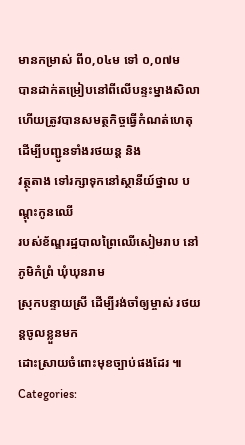មានកម្រាស់ ពី០,០៤ម ទៅ ០,០៧ម
បានដាក់តម្រៀបនៅពីលើបន្ទះម្នាងសិលា
ហើយត្រូវបានសមត្ថកិច្ចធ្វើកំណត់ហេតុ ដើម្បីបញ្ជូនទាំងរថយន្ត និង
វត្ថុតាង ទៅរក្សាទុកនៅស្ថានីយ៍ថ្នាល បណ្តុះកូនឈើ
របស់ខ័ណ្ឌរដ្ឋបាលព្រៃឈើសៀមរាប នៅភូមិកំព្រំ ឃុំឃុនរាម
ស្រុកបន្ទាយស្រី ដើម្បីរង់ចាំឲ្យម្ចាស់ រថយន្តចូលខ្លួនមក
ដោះស្រាយចំពោះមុខច្បាប់ផងដែរ ៕
Categories: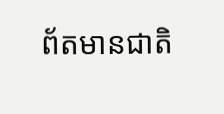ព័តមានជាតិ